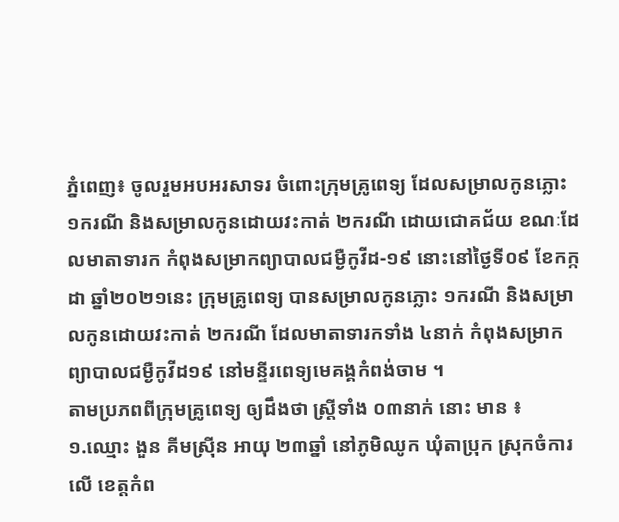ភ្នំពេញ៖ ចូលរួមអបអរសាទរ ចំពោះក្រុមគ្រូពេទ្យ ដែលសម្រាលកូនភ្លោះ ១ករណី និងសម្រាលកូនដោយវះកាត់ ២ករណី ដោយជោគជ័យ ខណៈដែលមាតាទារក កំពុងសម្រាកព្យាបាលជម្ងឺកូវីដ-១៩ នោះនៅថ្ងៃទី០៩ ខែកក្កដា ឆ្នាំ២០២១នេះ ក្រុមគ្រូពេទ្យ បានសម្រាលកូនភ្លោះ ១ករណី និងសម្រាលកូនដោយវះកាត់ ២ករណី ដែលមាតាទារកទាំង ៤នាក់ កំពុងសម្រាកព្យាបាលជម្ងឺកូវីដ១៩ នៅមន្ទីរពេទ្យមេគង្គកំពង់ចាម ។
តាមប្រភពពីក្រុមគ្រូពេទ្យ ឲ្យដឹងថា ស្រ្តីទាំង ០៣នាក់ នោះ មាន ៖
១.ឈ្មោះ ងួន គីមស្រ៊ីន អាយុ ២៣ឆ្នាំ នៅភូមិឈូក ឃុំតាប្រុក ស្រុកចំការលើ ខេត្តកំព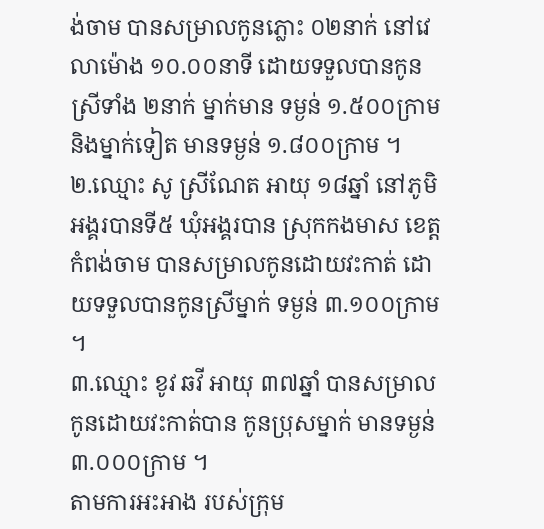ង់ចាម បានសម្រាលកូនភ្លោះ ០២នាក់ នៅវេលាម៉ោង ១០.០០នាទី ដោយទទួលបានកូនស្រីទាំង ២នាក់ ម្នាក់មាន ទម្ងន់ ១.៥០០ក្រាម និងម្នាក់ទៀត មានទម្ងន់ ១.៨០០ក្រាម ។
២.ឈ្មោះ សូ ស្រីណែត អាយុ ១៨ឆ្នាំ នៅភូមិអង្គរបានទី៥ ឃុំអង្គរបាន ស្រុកកងមាស ខេត្តកំពង់ចាម បានសម្រាលកូនដោយវះកាត់ ដោយទទួលបានកូនស្រីម្នាក់ ទម្ងន់ ៣.១០០ក្រាម ។
៣.ឈ្មោះ ខូវ ឆវី អាយុ ៣៧ឆ្នាំ បានសម្រាលកូនដោយវះកាត់បាន កូនប្រុសម្នាក់ មានទម្ងន់ ៣.០០០ក្រាម ។
តាមការអះអាង របស់ក្រុម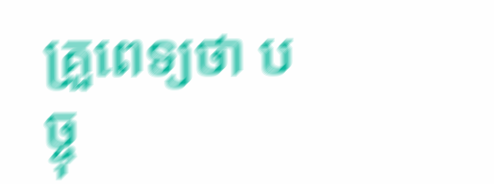គ្រួពេទ្យថា បច្ចុ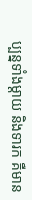ប្បន្នទាំងម្ដាយ និងទារក គឺមាន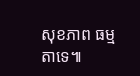សុខភាព ធម្មតាទេ៕